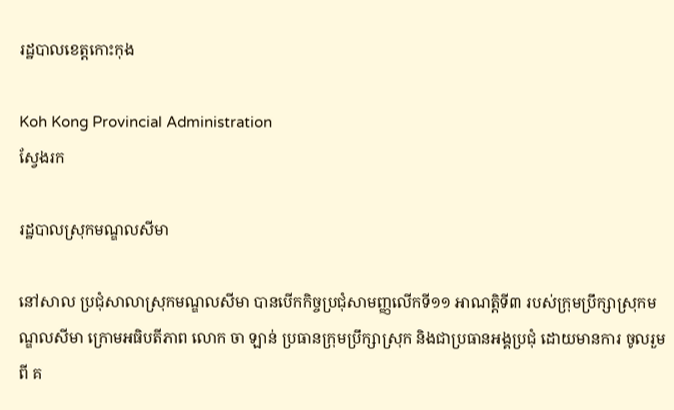រដ្ឋបាលខេត្តកោះកុង

Koh Kong Provincial Administration
ស្វែងរក

រដ្ឋបាលស្រុកមណ្ឌលសីមា

នៅសាល ប្រជុំសាលាស្រុកមណ្ឌលសីមា បានបើកកិច្ចប្រជុំសាមញ្ញលើកទី១១ អាណត្តិទី៣ របស់ក្រុមប្រឹក្សាស្រុកមណ្ឌលសីមា ក្រោមអធិបតីភាព លោក ចា ឡាន់ ប្រធានក្រុមប្រឹក្សាស្រុក និងជាប្រធានអង្គប្រជុំ ដោយមានការ ចូលរួមពី គ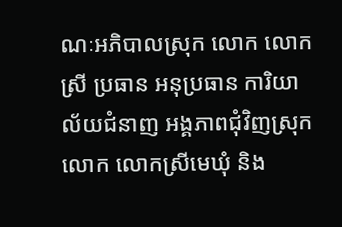ណៈអភិបាលស្រុក លោក លោកស្រី ប្រធាន អនុប្រធាន ការិយាល័យជំនាញ អង្គភាពជុំវិញស្រុក លោក លោកស្រីមេឃុំ និង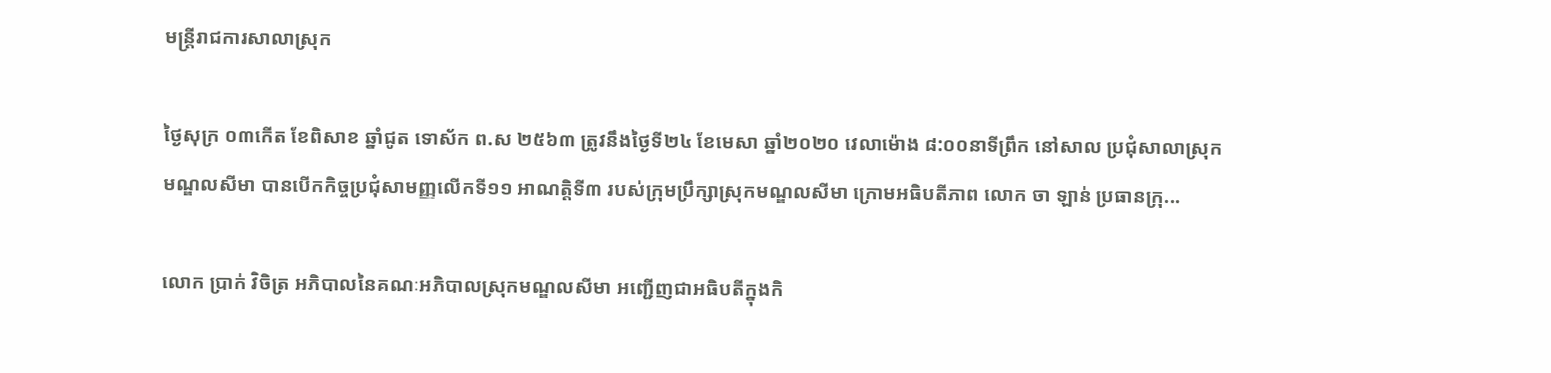មន្រ្តីរាជការសាលាស្រុក

ថ្ងៃសុក្រ ០៣កើត ខែពិសាខ ឆ្នាំជូត ទោស័ក ព.ស ២៥៦៣ ត្រូវនឹងថ្ងៃទី២៤ ខែមេសា ឆ្នាំ២០២០ វេលាម៉ោង ៨:០០នាទីព្រឹក នៅសាល ប្រជុំសាលាស្រុកមណ្ឌលសីមា បានបើកកិច្ចប្រជុំសាមញ្ញលើកទី១១ អាណត្តិទី៣ របស់ក្រុមប្រឹក្សាស្រុកមណ្ឌលសីមា ក្រោមអធិបតីភាព លោក ចា ឡាន់ ប្រធានក្រុ...

លោក ប្រាក់ វិចិត្រ អភិបាលនៃគណៈអភិបាលស្រុកមណ្ឌលសីមា អញ្ជើញជាអធិបតីក្នុងកិ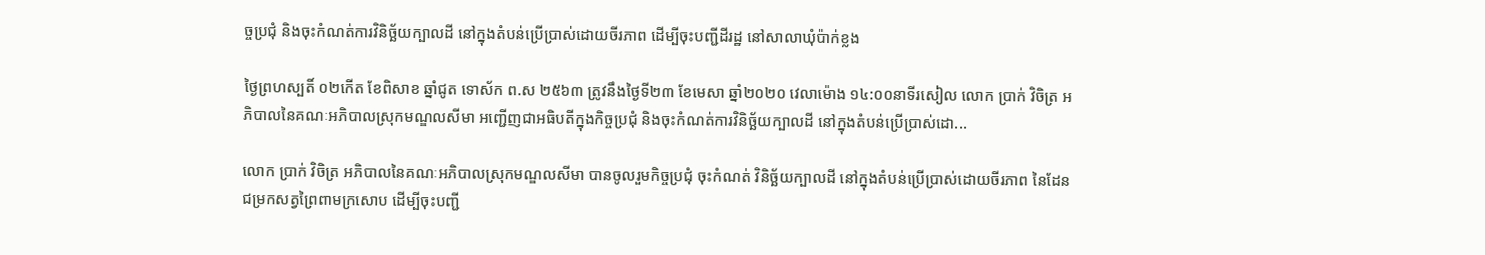ច្ចប្រជុំ និងចុះកំណត់ការវិនិច្ឆ័យក្បាលដី នៅក្នុងតំបន់ប្រើប្រាស់ដោយចីរភាព ដើម្បីចុះបញ្ជីដីរដ្ឋ នៅសាលាឃុំប៉ាក់ខ្លង

ថ្ងៃព្រហស្បតិ៍ ០២កើត ខែពិសាខ ឆ្នាំជូត ទោស័ក ព.ស ២៥៦៣ ត្រូវនឹងថ្ងៃទី២៣ ខែមេសា ឆ្នាំ២០២០ វេលាម៉ោង ១៤:០០នាទីរសៀល លោក ប្រាក់ វិចិត្រ អភិបាលនៃគណៈអភិបាលស្រុកមណ្ឌលសីមា អញ្ជើញជាអធិបតីក្នុងកិច្ចប្រជុំ និងចុះកំណត់ការវិនិច្ឆ័យក្បាលដី នៅក្នុងតំបន់ប្រើប្រាស់ដោ...

លោក ប្រាក់ វិចិត្រ អភិបាលនៃគណៈអភិបាលស្រុកមណ្ឌលសីមា បានចូលរួមកិច្ចប្រជុំ ចុះកំណត់ វិនិច្ឆ័យក្បាលដី នៅក្នុងតំបន់ប្រើប្រាស់ដោយចីរភាព នៃដែនជម្រកសត្វព្រៃពាមក្រសោប ដើម្បីចុះបញ្ជី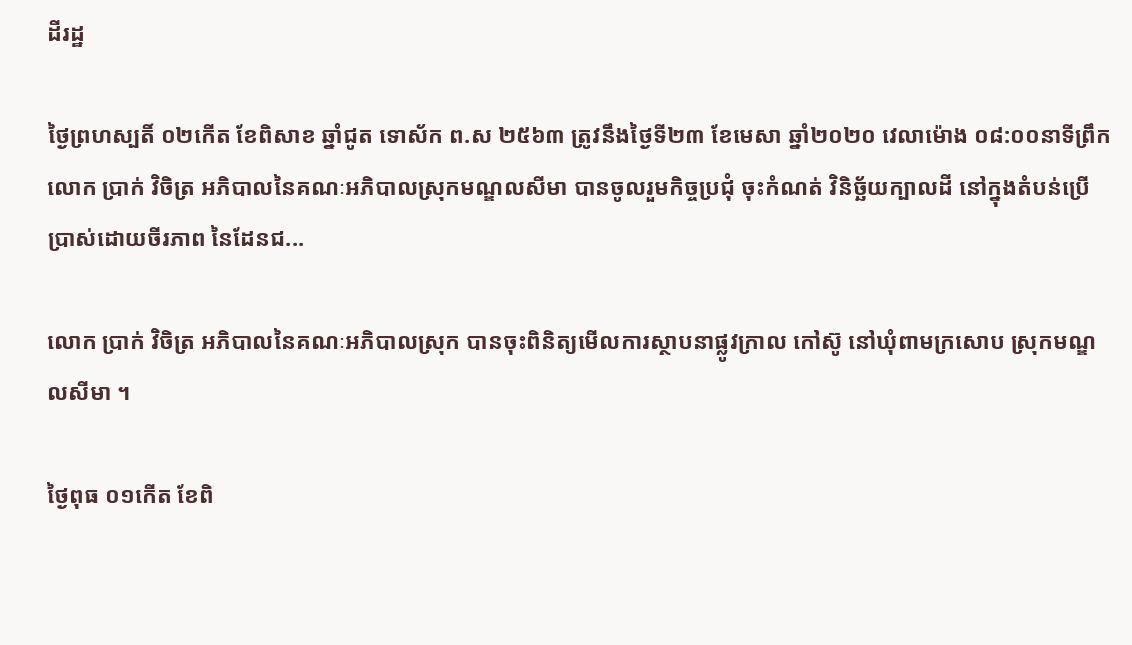ដីរដ្ឋ

ថ្ងៃព្រហស្បតិ៍ ០២កើត ខែពិសាខ ឆ្នាំជូត ទោស័ក ព.ស ២៥៦៣ ត្រូវនឹងថ្ងៃទី២៣ ខែមេសា ឆ្នាំ២០២០ វេលាម៉ោង ០៨:០០នាទីព្រឹក លោក ប្រាក់ វិចិត្រ អភិបាលនៃគណៈអភិបាលស្រុកមណ្ឌលសីមា បានចូលរួមកិច្ចប្រជុំ ចុះកំណត់ វិនិច្ឆ័យក្បាលដី នៅក្នុងតំបន់ប្រើប្រាស់ដោយចីរភាព នៃដែនជ...

លោក ប្រាក់ វិចិត្រ អភិបាលនៃគណៈអភិបាលស្រុក បានចុះពិនិត្យមើលការស្ថាបនាផ្លូវក្រាល កៅស៊ូ នៅឃុំពាមក្រសោប ស្រុកមណ្ឌលសីមា ។

ថ្ងៃពុធ ០១កើត ខែពិ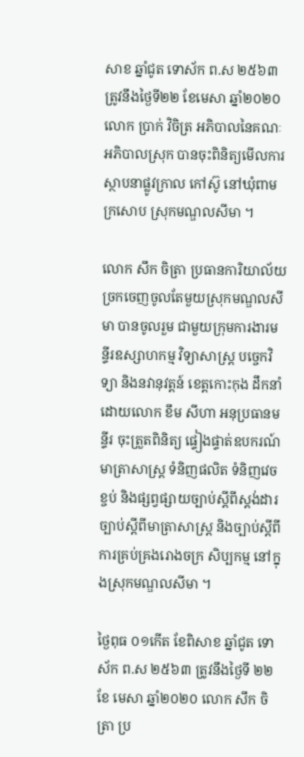សាខ ឆ្នាំជូត ទោស័ក ព.ស ២៥៦៣ ត្រូវនឹងថ្ងៃទី២២ ខែមេសា ឆ្នាំ២០២០ លោក ប្រាក់ វិចិត្រ អភិបាលនៃគណៈអភិបាលស្រុក បានចុះពិនិត្យមើលការស្ថាបនាផ្លូវក្រាល កៅស៊ូ នៅឃុំពាមក្រសោប ស្រុកមណ្ឌលសីមា ។

លោក សឹក ចិត្រា ប្រធានការិយាល័យច្រកចេញចូលតែមួយស្រុកមណ្ឌលសីមា បានចូលរួម ជាមួយក្រុមការងារមន្ទីរឧស្សាហកម្ម វិទ្យាសាស្ត្រ បច្ចេកវិទ្យា និងនវានុវត្តន៍ ខេត្តកោះកុង ដឹកនាំដោយលោក ខឹម សីហា អនុប្រធានមន្ទីរ ចុះត្រួតពិនិត្យ ផ្ទៀងផ្ទាត់ឧបករណ៍មាត្រាសាស្ត្រ ទំនិញផលិត ទំនិញវេចខ្ចប់ និងផ្សព្វផ្សាយច្បាប់ស្តីពីស្តង់ដារ ច្បាប់ស្តីពីមាត្រាសាស្ត្រ និងច្បាប់ស្តីពីការគ្រប់គ្រងរោងចក្រ សិប្បកម្ម នៅក្នុងស្រុកមណ្ឌលសីមា ។

ថ្ងៃពុធ ០១កើត ខែពិសាខ ឆ្នាំជូត ទោស័ក ព.ស ២៥៦៣ ត្រូវនឹងថ្ងៃទី ២២ ខែ មេសា ឆ្នាំ២០២០ លោក សឹក ចិត្រា ប្រ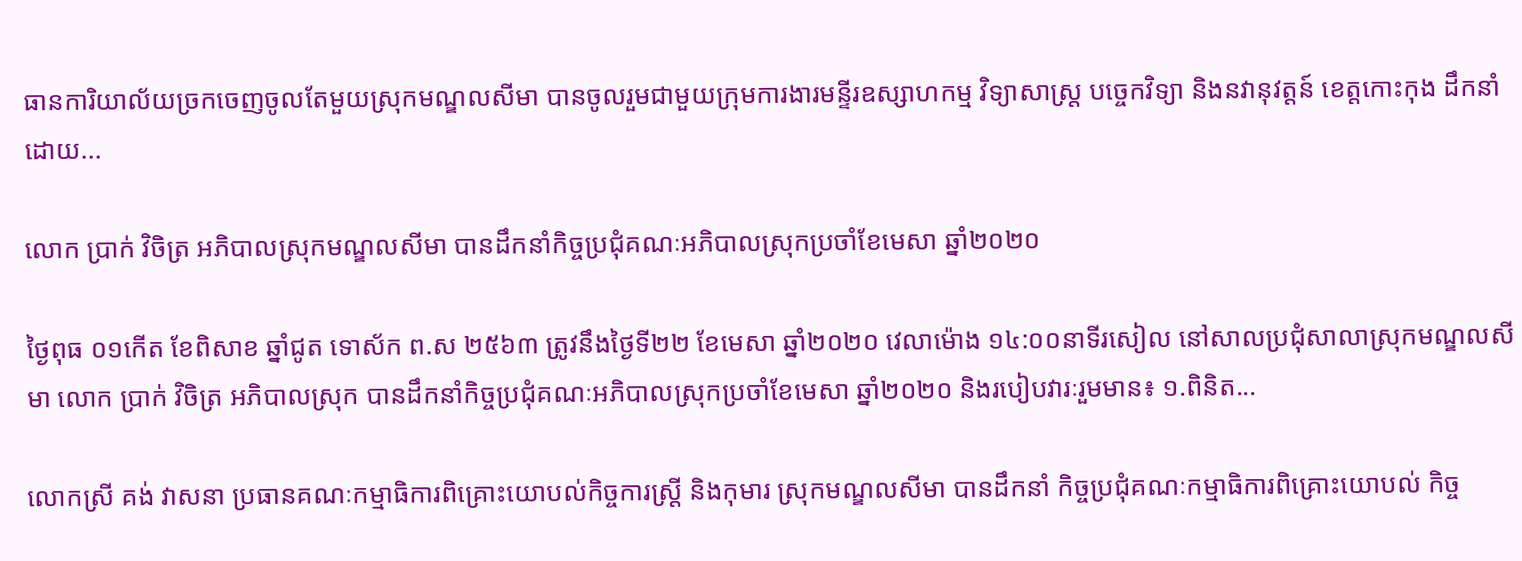ធានការិយាល័យច្រកចេញចូលតែមួយស្រុកមណ្ឌលសីមា បានចូលរួមជាមួយក្រុមការងារមន្ទីរឧស្សាហកម្ម វិទ្យាសាស្ត្រ បច្ចេកវិទ្យា និងនវានុវត្តន៍ ខេត្តកោះកុង ដឹកនាំដោយ...

លោក ប្រាក់ វិចិត្រ អភិបាលស្រុកមណ្ឌលសីមា បានដឹកនាំកិច្ចប្រជុំគណៈអភិបាលស្រុកប្រចាំខែមេសា ឆ្នាំ២០២០

ថ្ងៃពុធ ០១កើត ខែពិសាខ ឆ្នាំជូត ទោស័ក ព.ស ២៥៦៣ ត្រូវនឹងថ្ងៃទី២២ ខែមេសា ឆ្នាំ២០២០ វេលាម៉ោង ១៤:០០នាទីរសៀល នៅសាលប្រជុំសាលាស្រុកមណ្ឌលសីមា លោក ប្រាក់ វិចិត្រ អភិបាលស្រុក បានដឹកនាំកិច្ចប្រជុំគណៈអភិបាលស្រុកប្រចាំខែមេសា ឆ្នាំ២០២០ និងរបៀបវារៈរួមមាន៖ ១.ពិនិត...

លោកស្រី គង់ វាសនា ប្រធានគណៈកម្មាធិការពិគ្រោះយោបល់កិច្ចការស្ដ្រី និងកុមារ ស្រុកមណ្ឌលសីមា បានដឹកនាំ កិច្ចប្រជុំគណៈកម្មាធិការពិគ្រោះយោបល់ កិច្ច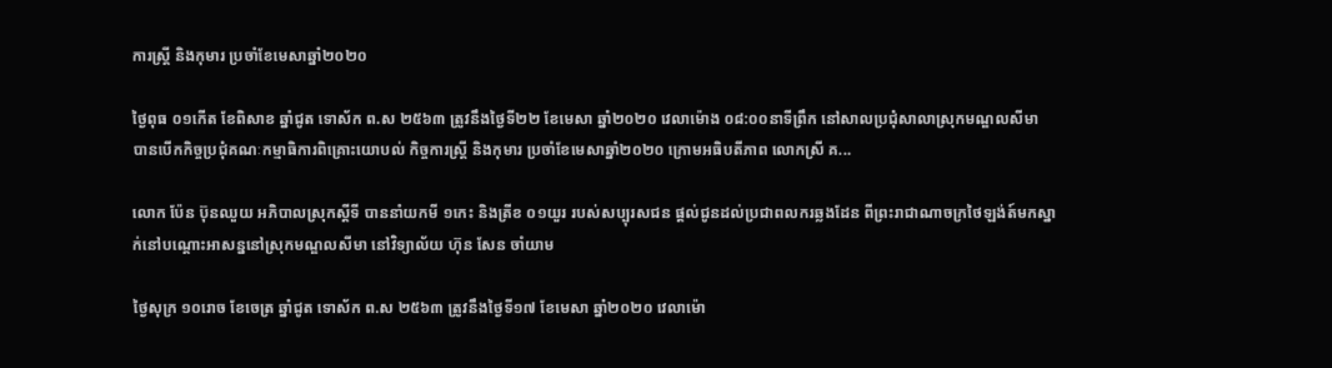ការស្ដ្រី និងកុមារ ប្រចាំខែមេសាឆ្នាំ២០២០

ថ្ងៃពុធ ០១កើត ខែពិសាខ ឆ្នាំជូត ទោស័ក ព.ស ២៥៦៣ ត្រូវនឹងថ្ងៃទី២២ ខែមេសា ឆ្នាំ២០២០ វេលាម៉ោង ០៨:០០នាទីព្រឹក នៅសាលប្រជុំសាលាស្រុកមណ្ឌលសីមា បានបើកកិច្ចប្រជុំគណៈកម្មាធិការពិគ្រោះយោបល់ កិច្ចការស្ដ្រី និងកុមារ ប្រចាំខែមេសាឆ្នាំ២០២០ ក្រោមអធិបតីភាព លោកស្រី គ...

លោក ប៉ែន ប៊ុនឈួយ អភិបាលស្រុកស្ដីទី បាននាំយកមី ១កេះ និងត្រីខ ០១យួរ របស់សប្បុរសជន ផ្តល់ជូនដល់ប្រជាពលករឆ្លងដែន ពីព្រះរាជាណាចក្រថៃឡង់ត៍មកស្នាក់នៅបណ្តោះអាសន្ននៅស្រុកមណ្ឌលសីមា នៅវិទ្យាល័យ ហ៊ុន សែន ចាំយាម

ថ្ងៃសុក្រ ១០រោច ខែចេត្រ ឆ្នាំជូត ទោស័ក ព.ស ២៥៦៣ ត្រូវនឹងថ្ងៃទី១៧ ខែមេសា ឆ្នាំ២០២០ វេលាម៉ោ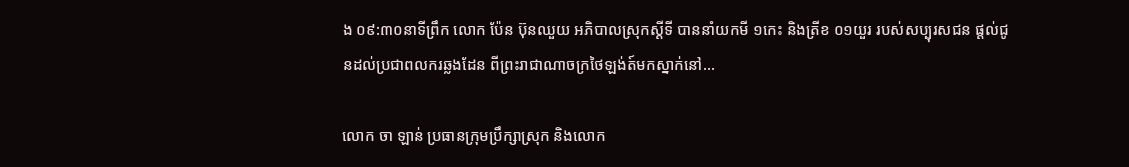ង ០៩:៣០នាទីព្រឹក លោក ប៉ែន ប៊ុនឈួយ អភិបាលស្រុកស្ដីទី បាននាំយកមី ១កេះ និងត្រីខ ០១យួរ របស់សប្បុរសជន ផ្តល់ជូនដល់ប្រជាពលករឆ្លងដែន ពីព្រះរាជាណាចក្រថៃឡង់ត៍មកស្នាក់នៅ...

លោក ចា ឡាន់ ប្រធានក្រុមប្រឹក្សាស្រុក និងលោក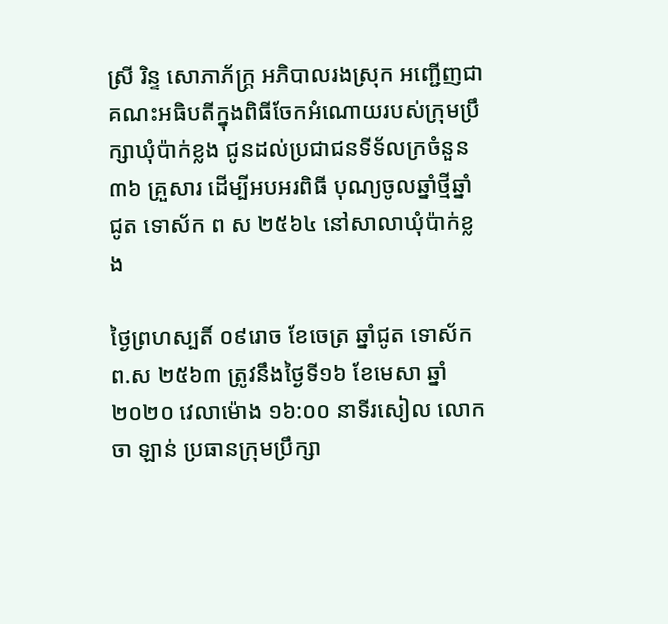ស្រី រិន្ទ សោភាភ័ក្ត្រ អភិបាលរងស្រុក អញ្ជើញជាគណះអធិបតីក្នុងពិធីចែកអំណោយរបស់ក្រុមប្រឹក្សាឃុំប៉ាក់ខ្លង ជូនដល់ប្រជាជនទីទ័លក្រចំនួន៣៦ គ្រួសារ ដើម្បីអបអរពិធី បុណ្យចូលឆ្នាំថ្មីឆ្នាំជូត ទោស័ក ព ស ២៥៦៤ នៅសាលាឃុំប៉ាក់ខ្លង

ថ្ងៃព្រហស្បតិ៍ ០៩រោច ខែចេត្រ ឆ្នាំជូត ទោស័ក ព.ស ២៥៦៣ ត្រូវនឹងថ្ងៃទី១៦ ខែមេសា ឆ្នាំ២០២០ វេលាម៉ោង ១៦:០០ នាទីរសៀល លោក ចា ឡាន់ ប្រធានក្រុមប្រឹក្សា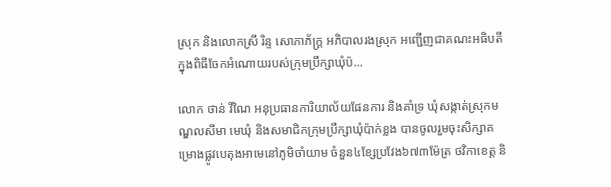ស្រុក និងលោកស្រី រិន្ទ សោភាភ័ក្ត្រ អភិបាលរងស្រុក អញ្ជើញជាគណះអធិបតីក្នុងពិធីចែកអំណោយរបស់ក្រុមប្រឹក្សាឃុំប៉...

លោក ថាន់ វីណៃ អនុប្រធានការិយាល័យផែនការ និងគាំទ្រ ឃុំសង្កាត់ស្រុកមណ្ឌលសីមា មេឃុំ និងសមាជិកក្រុមប្រឹក្សាឃុំប៉ាក់ខ្លង បានចូលរួមចុះសិក្សាគម្រោងផ្លូវបេតុងអាមេនៅភូមិចាំយាម ចំនួន៤ខ្សែប្រវែង៦៧៣ម៉ែត្រ ថវិកាខេត្ត និ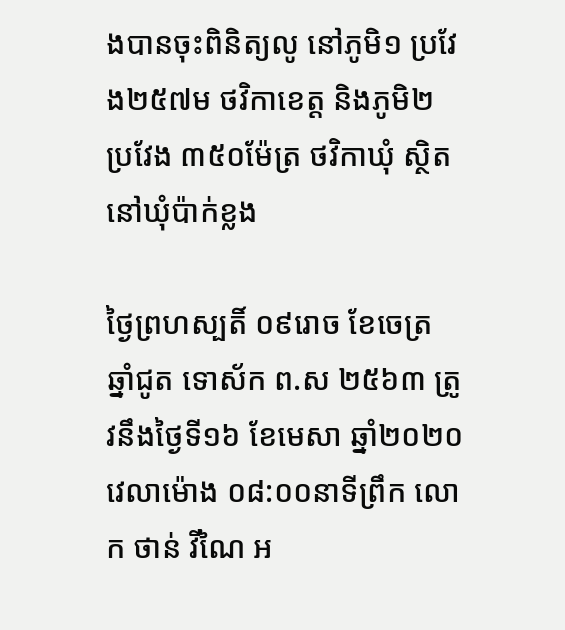ងបានចុះពិនិត្យលូ នៅភូមិ១ ប្រវែង២៥៧ម ថវិកាខេត្ត និងភូមិ២ ប្រវែង ៣៥០ម៉ែត្រ ថវិកាឃុំ ស្ថិតនៅឃុំប៉ាក់ខ្លង

ថ្ងៃព្រហស្បតិ៍ ០៩រោច ខែចេត្រ ឆ្នាំជូត ទោស័ក ព.ស ២៥៦៣ ត្រូវនឹងថ្ងៃទី១៦ ខែមេសា ឆ្នាំ២០២០ វេលាម៉ោង ០៨:០០នាទីព្រឹក លោក ថាន់ វីណៃ អ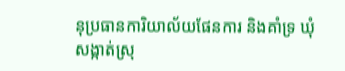នុប្រធានការិយាល័យផែនការ និងគាំទ្រ ឃុំសង្កាត់ស្រុ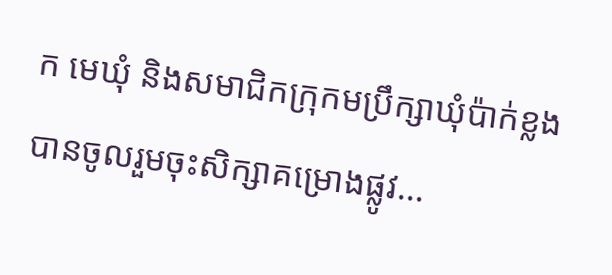ក មេឃុំ និងសមាជិកក្រុកមប្រឹក្សាឃុំប៉ាក់ខ្លង បានចូលរួមចុះសិក្សាគម្រោងផ្លូវ...